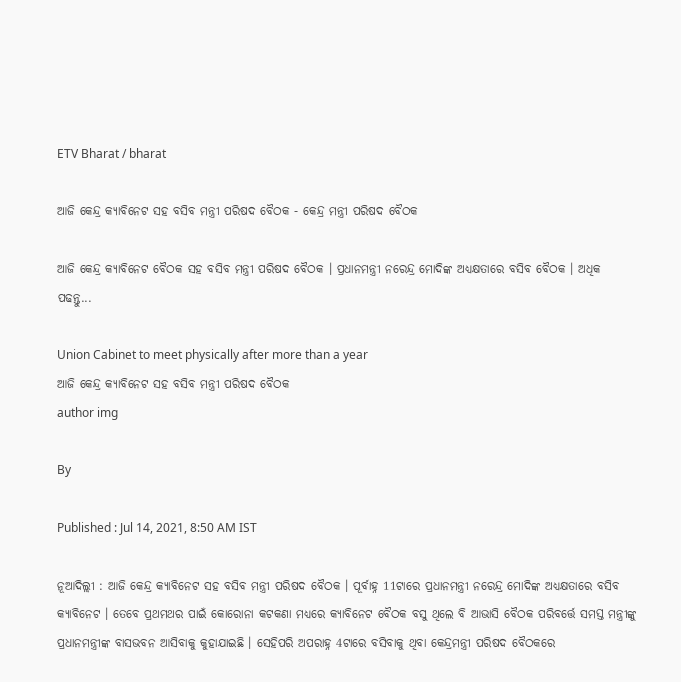ETV Bharat / bharat

ଆଜି କେନ୍ଦ୍ର କ୍ୟାବିନେଟ ସହ ବସିବ ମନ୍ତ୍ରୀ ପରିଷଦ ବୈଠକ - କେନ୍ଦ୍ର ମନ୍ତ୍ରୀ ପରିଷଦ ବୈଠକ

ଆଜି କେନ୍ଦ୍ର କ୍ୟାବିନେଟ ବୈଠକ ସହ ବସିବ ମନ୍ତ୍ରୀ ପରିଷଦ ବୈଠକ । ପ୍ରଧାନମନ୍ତ୍ରୀ ନରେନ୍ଦ୍ର ମୋଦିଙ୍କ ଅଧ୍ୟକ୍ଷତାରେ ବସିବ ବୈଠକ । ଅଧିକ ପଢନ୍ତୁ...

Union Cabinet to meet physically after more than a year
ଆଜି କେନ୍ଦ୍ର କ୍ୟାବିନେଟ ସହ ବସିବ ମନ୍ତ୍ରୀ ପରିଷଦ ବୈଠକ
author img

By

Published : Jul 14, 2021, 8:50 AM IST

ନୂଆଦିଲ୍ଲୀ : ଆଜି କେନ୍ଦ୍ର କ୍ୟାବିନେଟ ସହ ବସିବ ମନ୍ତ୍ରୀ ପରିଷଦ ବୈଠକ । ପୂର୍ବାହ୍ନ 11ଟାରେ ପ୍ରଧାନମନ୍ତ୍ରୀ ନରେନ୍ଦ୍ର ମୋଦିଙ୍କ ଅଧ୍ୟକ୍ଷତାରେ ବସିବ କ୍ୟାବିନେଟ । ତେବେ ପ୍ରଥମଥର ପାଇଁ କୋରୋନା କଟକଣା ମଧ୍ୟରେ କ୍ୟାବିନେଟ ବୈଠକ ବସୁ ଥିଲେ ବି ଆଭାସି ବୈଠକ ପରିବର୍ତ୍ତେ ସମସ୍ତ ମନ୍ତ୍ରୀଙ୍କୁ ପ୍ରଧାନମନ୍ତ୍ରୀଙ୍କ ବାସଭବନ ଆସିବାକୁ କୁହାଯାଇଛି । ସେହିପରି ଅପରାହ୍ନ 4ଟାରେ ବସିବାକୁ ଥିବା କେନ୍ଦ୍ରମନ୍ତ୍ରୀ ପରିଷଦ ବୈଠକରେ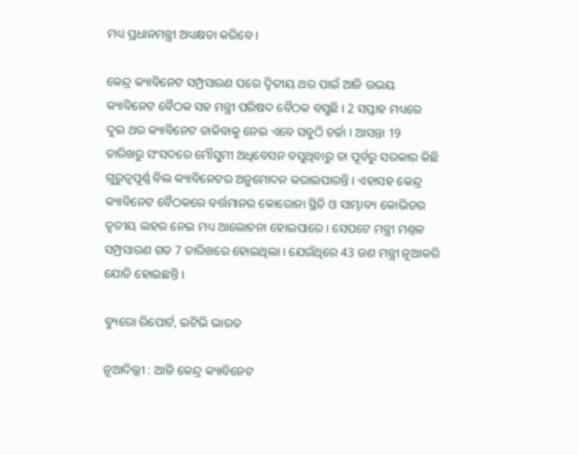ମଧ୍ୟ ପ୍ରଧାନମନ୍ତ୍ରୀ ଅଧ୍ୟକ୍ଷତା କରିବେ ।

କେନ୍ଦ୍ର କ୍ୟାବିନେଟ ସମ୍ପ୍ରସାରଣ ପରେ ଦ୍ବିତୀୟ ଥର ପାଇଁ ଆଜି ଉଭୟ କ୍ୟାବିନେଟ ବୈଠକ ସହ ମନ୍ତ୍ରୀ ପରିଷଦ ବୈଠକ ବସୁଛି । 2 ସପ୍ତାହ ମଧ୍ୟରେ ଦୁଇ ଥର କ୍ୟାବିନେଟ ଡାକିବାକୁ ନେଇ ଏବେ ସବୁଠି ଚର୍ଚ୍ଚା । ଆସନ୍ତା 19 ତାରିଖରୁ ସଂସଦରେ ମୌସୁମୀ ଅଧିବେସନ ବସୁଥିବାରୁ ତା ପୂର୍ବରୁ ସରକାର କିଛି ଗୁରୁତ୍ବପୂର୍ଣ୍ଣ ବିଲ କ୍ୟାବିନେଟର ଅନୁମୋଦନ କରାଇପାରନ୍ତି । ଏହାସହ କେନ୍ଦ୍ର କ୍ୟାବିନେଟ ବୈଠକରେ ବର୍ତ୍ତମାନର କୋରୋନା ସ୍ଥିତି ଓ ସାମ୍ଭାବ୍ୟ କୋଭିଡର ତୃତୀୟ ଲହର ନେଇ ମଧ୍ୟ ଆଲୋଚନା ହୋଇପାରେ । ସେପଟେ ମନ୍ତ୍ରୀ ମଣ୍ତଳ ସମ୍ପ୍ରସାରଣ ଗତ 7 ତାରିଖରେ ହୋଇଥିଲା । ଯେଉଁଥିରେ 43 ଜଣ ମନ୍ତ୍ରୀ ନୂଆକରି ଯୋଡି ହୋଇଛନ୍ତି ।

ବ୍ୟୁରୋ ରିପୋର୍ଟ, ଇଟିଭି ଭାରତ

ନୂଆଦିଲ୍ଲୀ : ଆଜି କେନ୍ଦ୍ର କ୍ୟାବିନେଟ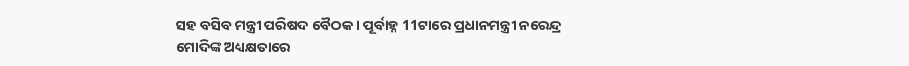ସହ ବସିବ ମନ୍ତ୍ରୀ ପରିଷଦ ବୈଠକ । ପୂର୍ବାହ୍ନ 11ଟାରେ ପ୍ରଧାନମନ୍ତ୍ରୀ ନରେନ୍ଦ୍ର ମୋଦିଙ୍କ ଅଧ୍ୟକ୍ଷତାରେ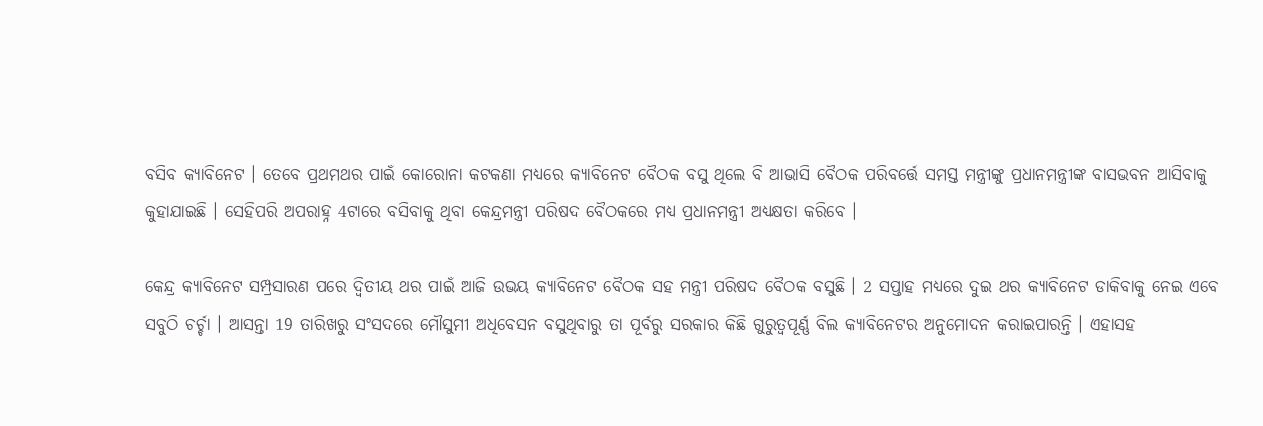ବସିବ କ୍ୟାବିନେଟ । ତେବେ ପ୍ରଥମଥର ପାଇଁ କୋରୋନା କଟକଣା ମଧ୍ୟରେ କ୍ୟାବିନେଟ ବୈଠକ ବସୁ ଥିଲେ ବି ଆଭାସି ବୈଠକ ପରିବର୍ତ୍ତେ ସମସ୍ତ ମନ୍ତ୍ରୀଙ୍କୁ ପ୍ରଧାନମନ୍ତ୍ରୀଙ୍କ ବାସଭବନ ଆସିବାକୁ କୁହାଯାଇଛି । ସେହିପରି ଅପରାହ୍ନ 4ଟାରେ ବସିବାକୁ ଥିବା କେନ୍ଦ୍ରମନ୍ତ୍ରୀ ପରିଷଦ ବୈଠକରେ ମଧ୍ୟ ପ୍ରଧାନମନ୍ତ୍ରୀ ଅଧ୍ୟକ୍ଷତା କରିବେ ।

କେନ୍ଦ୍ର କ୍ୟାବିନେଟ ସମ୍ପ୍ରସାରଣ ପରେ ଦ୍ବିତୀୟ ଥର ପାଇଁ ଆଜି ଉଭୟ କ୍ୟାବିନେଟ ବୈଠକ ସହ ମନ୍ତ୍ରୀ ପରିଷଦ ବୈଠକ ବସୁଛି । 2 ସପ୍ତାହ ମଧ୍ୟରେ ଦୁଇ ଥର କ୍ୟାବିନେଟ ଡାକିବାକୁ ନେଇ ଏବେ ସବୁଠି ଚର୍ଚ୍ଚା । ଆସନ୍ତା 19 ତାରିଖରୁ ସଂସଦରେ ମୌସୁମୀ ଅଧିବେସନ ବସୁଥିବାରୁ ତା ପୂର୍ବରୁ ସରକାର କିଛି ଗୁରୁତ୍ବପୂର୍ଣ୍ଣ ବିଲ କ୍ୟାବିନେଟର ଅନୁମୋଦନ କରାଇପାରନ୍ତି । ଏହାସହ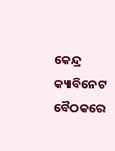କେନ୍ଦ୍ର କ୍ୟାବିନେଟ ବୈଠକରେ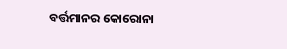ବର୍ତ୍ତମାନର କୋରୋନା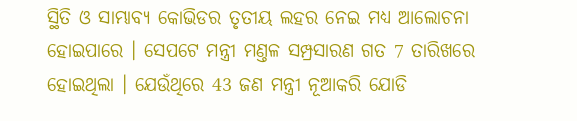ସ୍ଥିତି ଓ ସାମ୍ଭାବ୍ୟ କୋଭିଡର ତୃତୀୟ ଲହର ନେଇ ମଧ୍ୟ ଆଲୋଚନା ହୋଇପାରେ । ସେପଟେ ମନ୍ତ୍ରୀ ମଣ୍ତଳ ସମ୍ପ୍ରସାରଣ ଗତ 7 ତାରିଖରେ ହୋଇଥିଲା । ଯେଉଁଥିରେ 43 ଜଣ ମନ୍ତ୍ରୀ ନୂଆକରି ଯୋଡି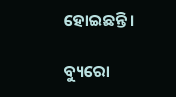ହୋଇଛନ୍ତି ।

ବ୍ୟୁରୋ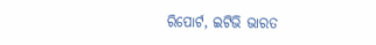ରିପୋର୍ଟ, ଇଟିଭି ଭାରତ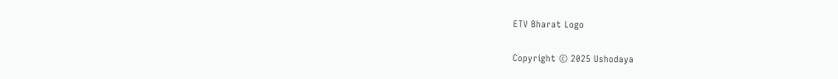ETV Bharat Logo

Copyright © 2025 Ushodaya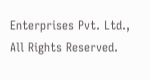Enterprises Pvt. Ltd., All Rights Reserved.